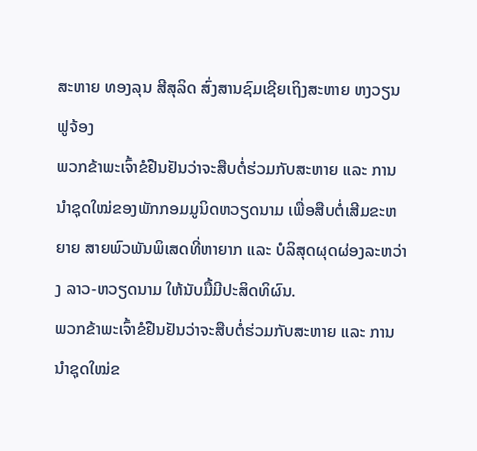ສະຫາຍ ທອງລຸນ ສີສຸລິດ ສົ່ງສານຊົມເຊີຍເຖິງສະຫາຍ ຫງວຽນຟູຈ້ອງ
ພວກຂ້າພະເຈົ້າຂໍຢືນຢັນວ່າຈະສືບຕໍ່ຮ່ວມກັບສະຫາຍ ແລະ ການນຳຊຸດໃໝ່ຂອງພັກກອມມູນິດຫວຽດນາມ ເພື່ອສືບຕໍ່ເສີມຂະຫຍາຍ ສາຍພົວພັນພິເສດທີ່ຫາຍາກ ແລະ ບໍລິສຸດຜຸດຜ່ອງລະຫວ່າງ ລາວ-ຫວຽດນາມ ໃຫ້ນັບມື້ມີປະສິດທິຜົນ.
ພວກຂ້າພະເຈົ້າຂໍຢືນຢັນວ່າຈະສືບຕໍ່ຮ່ວມກັບສະຫາຍ ແລະ ການນຳຊຸດໃໝ່ຂ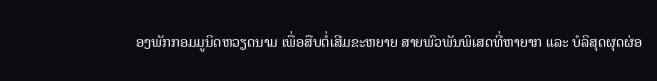ອງພັກກອມມູນິດຫວຽດນາມ ເພື່ອສືບຕໍ່ເສີມຂະຫຍາຍ ສາຍພົວພັນພິເສດທີ່ຫາຍາກ ແລະ ບໍລິສຸດຜຸດຜ່ອ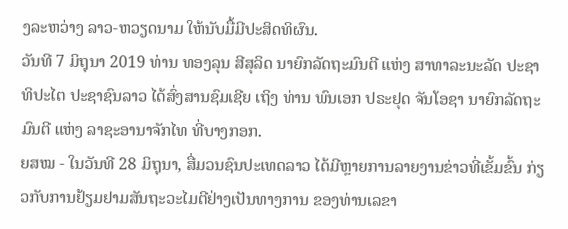ງລະຫວ່າງ ລາວ-ຫວຽດນາມ ໃຫ້ນັບມື້ມີປະສິດທິຜົນ.
ວັນທີ 7 ມິຖຸນາ 2019 ທ່ານ ທອງລຸນ ສີສຸລິດ ນາຍົກລັດຖະມົນຕີ ແຫ່ງ ສາທາລະນະລັດ ປະຊາທິປະໄຕ ປະຊາຊົນລາວ ໄດ້ສົ່ງສານຊົມເຊີຍ ເຖິງ ທ່ານ ພົນເອກ ປຣະຢຸດ ຈັນໂອຊາ ນາຍົກລັດຖະມົນຕີ ແຫ່ງ ລາຊະອານາຈັກໄທ ທີ່ບາງກອກ.
ຍສໝ - ໃນວັນທີ 28 ມິຖຸນາ, ສື່ມວນຊົນປະເທດລາວ ໄດ້ມີຫຼາຍການລາຍງານຂ່າວທີ່ເຂັ້ມຂົ້ນ ກ່ຽວກັບການຢ້ຽມຢາມສັນຖະວະໄມຕີຢ່າງເປັນທາງການ ຂອງທ່ານເລຂາ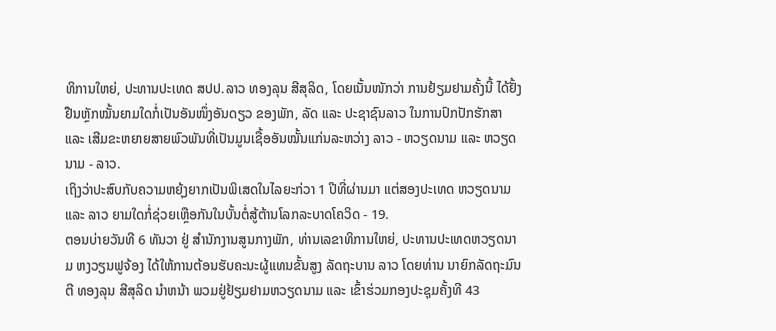ທິການໃຫຍ່, ປະທານປະເທດ ສປປ.ລາວ ທອງລຸນ ສີສຸລິດ, ໂດຍເນັ້ນໜັກວ່າ ການຢ້ຽມຢາມຄັ້ງນີ້ ໄດ້ຢັ້ງຢືນຫຼັກໝັ້ນຍາມໃດກໍ່ເປັນອັນໜຶ່ງອັນດຽວ ຂອງພັກ, ລັດ ແລະ ປະຊາຊົນລາວ ໃນການປົກປັກຮັກສາ ແລະ ເສີມຂະຫຍາຍສາຍພົວພັນທີ່ເປັນມູນເຊື້ອອັນໝັ້ນແກ່ນລະຫວ່າງ ລາວ - ຫວຽດນາມ ແລະ ຫວຽດນາມ - ລາວ.
ເຖິງວ່າປະສົບກັບຄວາມຫຍຸ້ງຍາກເປັນພິເສດໃນໄລຍະກ່ວາ 1 ປີທີ່ຜ່ານມາ ແຕ່ສອງປະເທດ ຫວຽດນາມ ແລະ ລາວ ຍາມໃດກໍ່ຊ່ວຍເຫຼືອກັນໃນບັ້ນຕໍ່ສູ້ຕ້ານໂລກລະບາດໂຄວິດ - 19.
ຕອນບ່າຍວັນທີ 6 ທັນວາ ຢູ່ ສຳນັກງານສູນກາງພັກ, ທ່ານເລຂາທິການໃຫຍ່, ປະທານປະເທດຫວຽດນາມ ຫງວຽນຟູຈ້ອງ ໄດ້ໃຫ້ການຕ້ອນຮັບຄະນະຜູ້ແທນຂັ້ນສູງ ລັດຖະບານ ລາວ ໂດຍທ່ານ ນາຍົກລັດຖະມົນຕີ ທອງລຸນ ສີສຸລິດ ນຳຫນ້າ ພວມຢູ່ຢ້ຽມຢາມຫວຽດນາມ ແລະ ເຂົ້າຮ່ວມກອງປະຊຸມຄັ້ງທີ 43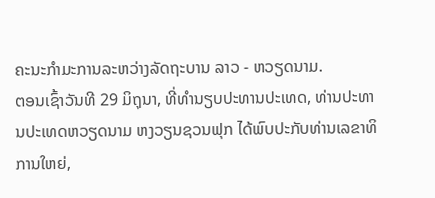ຄະນະກຳມະການລະຫວ່າງລັດຖະບານ ລາວ - ຫວຽດນາມ.
ຕອນເຊົ້າວັນທີ 29 ມິຖຸນາ, ທີ່ທໍານຽບປະທານປະເທດ, ທ່ານປະທານປະເທດຫວຽດນາມ ຫງວຽນຊວນຟຸກ ໄດ້ພົບປະກັບທ່ານເລຂາທິການໃຫຍ່,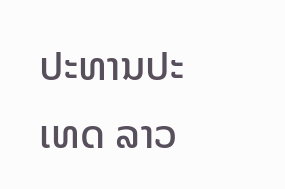ປະທານປະເທດ ລາວ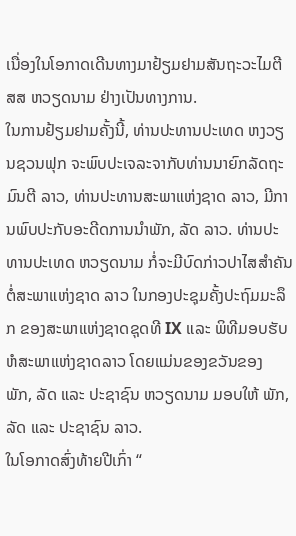ເນື່ອງໃນໂອກາດເດີນທາງມາຢ້ຽມຢາມສັນຖະວະໄມຕີ ສສ ຫວຽດນາມ ຢ່າງເປັນທາງການ.
ໃນການຢ້ຽມຢາມຄັ້ງນີ້, ທ່ານປະທານປະເທດ ຫງວຽນຊວນຟຸກ ຈະພົບປະເຈລະຈາກັບທ່ານນາຍົກລັດຖະມົນຕີ ລາວ, ທ່ານປະທານສະພາແຫ່ງຊາດ ລາວ, ມີການພົບປະກັບອະດີດການນຳພັກ, ລັດ ລາວ. ທ່ານປະທານປະເທດ ຫວຽດນາມ ກໍ່ຈະມີບົດກ່າວປາໄສສຳຄັນຕໍ່ສະພາແຫ່ງຊາດ ລາວ ໃນກອງປະຊຸມຄັ້ງປະຖົມມະລຶກ ຂອງສະພາແຫ່ງຊາດຊຸດທີ IX ແລະ ພິທີມອບຮັບ ຫໍສະພາແຫ່ງຊາດລາວ ໂດຍແມ່ນຂອງຂວັນຂອງ ພັກ, ລັດ ແລະ ປະຊາຊົນ ຫວຽດນາມ ມອບໃຫ້ ພັກ, ລັດ ແລະ ປະຊາຊົນ ລາວ.
ໃນໂອກາດສົ່ງທ້າຍປີເກົ່າ “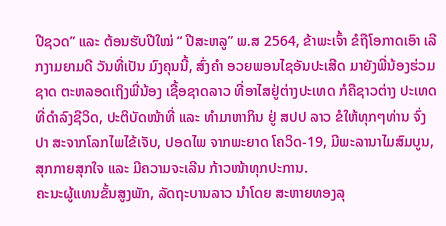ປີຊວດ” ແລະ ຕ້ອນຮັບປີໃໝ່ “ ປີສະຫລູ” ພ.ສ 2564, ຂ້າພະເຈົ້າ ຂໍຖືໂອກາດເອົາ ເລີກງາມຍາມດີ ວັນທີ່ເປັນ ມົງຄຸນນີ້, ສົ່ງຄໍາ ອວຍພອນໄຊອັນປະເສີດ ມາຍັງພີ່ນ້ອງຮ່ວມຊາດ ຕະຫລອດເຖິງພີ່ນ້ອງ ເຊື້ອຊາດລາວ ທີ່ອາໄສຢູ່ຕ່າງປະເທດ ກໍຄືຊາວຕ່າງ ປະເທດທີ່ດໍາລົງຊີວິດ, ປະຕິບັດໜ້າທີ່ ແລະ ທໍາມາຫາກິນ ຢູ່ ສປປ ລາວ ຂໍໃຫ້ທຸກໆທ່ານ ຈົ່ງປາ ສະຈາກໂລກໄພໄຂ້ເຈັບ, ປອດໄພ ຈາກພະຍາດ ໂຄວິດ-19, ມີພະລານາໄມສົມບູນ, ສຸກກາຍສຸກໃຈ ແລະ ມີຄວາມຈະເລີນ ກ້າວໜ້າທຸກປະການ.
ຄະນະຜູ້ແທນຂັ້ນສູງພັກ, ລັດຖະບານລາວ ນຳໂດຍ ສະຫາຍທອງລຸ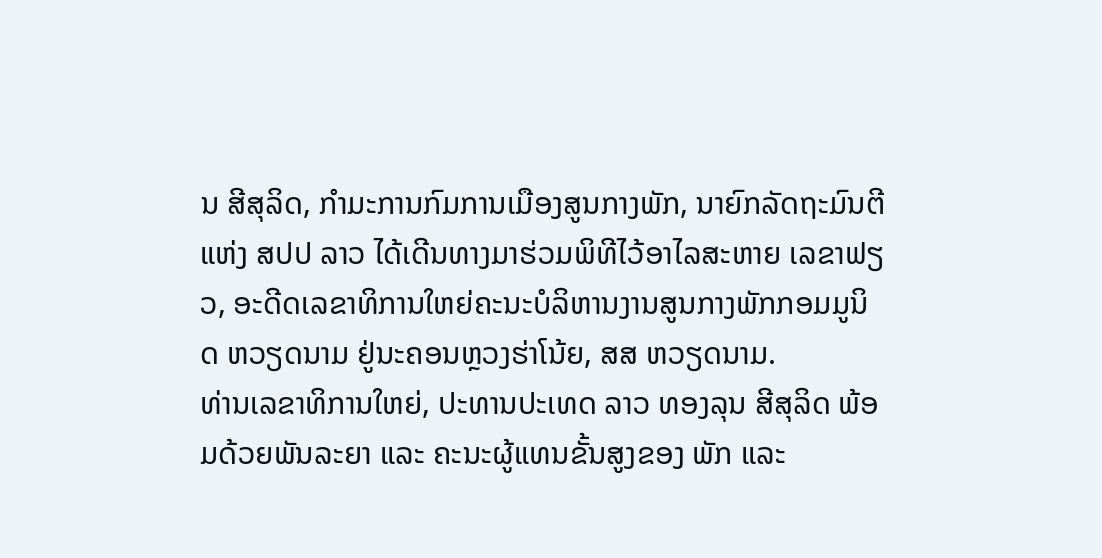ນ ສີສຸລິດ, ກຳມະການກົມການເມືອງສູນກາງພັກ, ນາຍົກລັດຖະມົນຕີແຫ່ງ ສປປ ລາວ ໄດ້ເດີນທາງມາຮ່ວມພິທີໄວ້ອາໄລສະຫາຍ ເລຂາຟຽວ, ອະດີດເລຂາທິການໃຫຍ່ຄະນະບໍລິຫານງານສູນກາງພັກກອມມູນິດ ຫວຽດນາມ ຢູ່ນະຄອນຫຼວງຮ່າໂນ້ຍ, ສສ ຫວຽດນາມ.
ທ່ານເລຂາທິການໃຫຍ່, ປະທານປະເທດ ລາວ ທອງລຸນ ສີສຸລິດ ພ້ອມດ້ວຍພັນລະຍາ ແລະ ຄະນະຜູ້ແທນຂັ້ນສູງຂອງ ພັກ ແລະ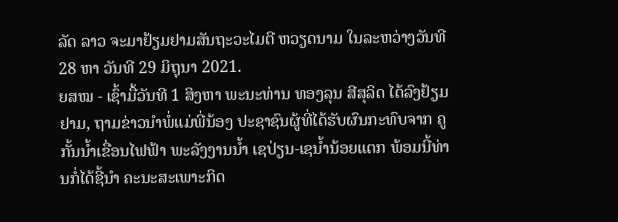ລັດ ລາວ ຈະມາຢ້ຽມຢາມສັນຖະວະໄມຕີ ຫວຽດນາມ ໃນລະຫວ່າງວັນທີ 28 ຫາ ວັນທີ 29 ມິຖຸນາ 2021.
ຍສໝ - ເຊົ້າມື້ວັນທີ 1 ສິງຫາ ພະນະທ່ານ ທອງລຸນ ສີສຸລິດ ໄດ້ລົງຢ້ຽມຢາມ, ຖາມຂ່າວນຳພໍ່ແມ່ພີ່ນ້ອງ ປະຊາຊົນຜູ້ທີ່ໄດ້ຮັບຜົນກະທົບຈາກ ຄູກັ້ນນ້ຳເຂື່ອນໄຟຟ້າ ພະລັງງານນ້ຳ ເຊປ່ຽນ-ເຊນ້ຳນ້ອຍແຕກ ພ້ອມນີ້ທ່ານກໍ່ໄດ້ຊີ້ນຳ ຄະນະສະເພາະກິດ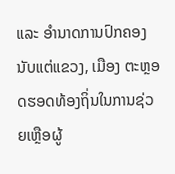ແລະ ອຳນາດການປົກຄອງ ນັບແຕ່ແຂວງ, ເມືອງ ຕະຫຼອດຮອດທ້ອງຖິ່ນໃນການຊ່ວຍເຫຼືອຜູ້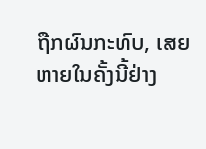ຖືກຜົນກະທົບ, ເສຍຫາຍໃນຄັ້ງນີ້ຢ່າງ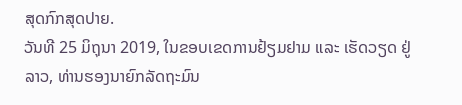ສຸດກົກສຸດປາຍ.
ວັນທີ 25 ມິຖຸນາ 2019, ໃນຂອບເຂດການຢ້ຽມຢາມ ແລະ ເຮັດວຽດ ຢູ່ ລາວ, ທ່ານຮອງນາຍົກລັດຖະມົນ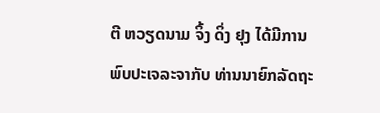ຕີ ຫວຽດນາມ ຈິ້ງ ດິ່ງ ຢຸງ ໄດ້ມີການພົບປະເຈລະຈາກັບ ທ່ານນາຍົກລັດຖະ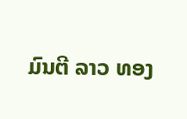ມົນຕີ ລາວ ທອງ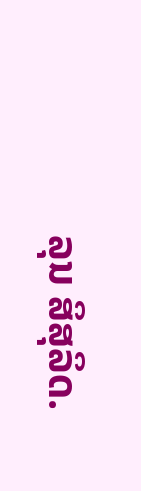ລຸນ ສິສຸລິດ.